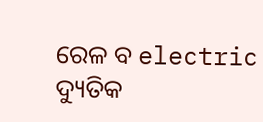ରେଳ ବ electric ଦ୍ୟୁତିକ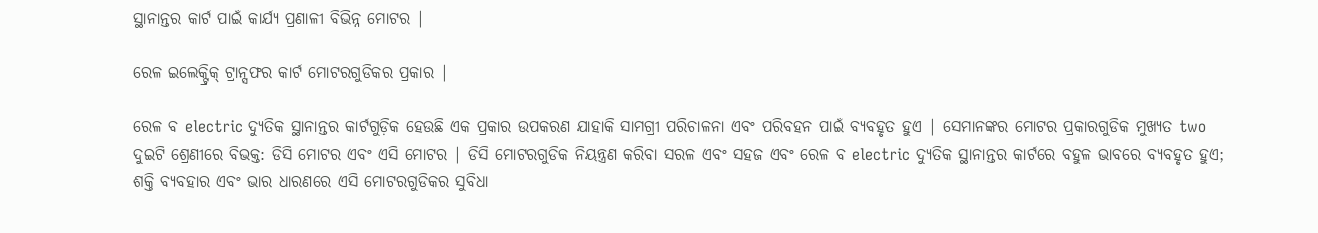ସ୍ଥାନାନ୍ତର କାର୍ଟ ପାଇଁ କାର୍ଯ୍ୟ ପ୍ରଣାଳୀ ବିଭିନ୍ନ ମୋଟର |

ରେଳ ଇଲେକ୍ଟ୍ରିକ୍ ଟ୍ରାନ୍ସଫର କାର୍ଟ ମୋଟରଗୁଡିକର ପ୍ରକାର |

ରେଳ ବ electric ଦ୍ୟୁତିକ ସ୍ଥାନାନ୍ତର କାର୍ଟଗୁଡ଼ିକ ହେଉଛି ଏକ ପ୍ରକାର ଉପକରଣ ଯାହାକି ସାମଗ୍ରୀ ପରିଚାଳନା ଏବଂ ପରିବହନ ପାଇଁ ବ୍ୟବହୃତ ହୁଏ | ସେମାନଙ୍କର ମୋଟର ପ୍ରକାରଗୁଡିକ ମୁଖ୍ୟତ two ଦୁଇଟି ଶ୍ରେଣୀରେ ବିଭକ୍ତ: ଡିସି ମୋଟର ଏବଂ ଏସି ମୋଟର | ଡିସି ମୋଟରଗୁଡିକ ନିୟନ୍ତ୍ରଣ କରିବା ସରଳ ଏବଂ ସହଜ ଏବଂ ରେଳ ବ electric ଦ୍ୟୁତିକ ସ୍ଥାନାନ୍ତର କାର୍ଟରେ ବହୁଳ ଭାବରେ ବ୍ୟବହୃତ ହୁଏ; ଶକ୍ତି ବ୍ୟବହାର ଏବଂ ଭାର ଧାରଣରେ ଏସି ମୋଟରଗୁଡିକର ସୁବିଧା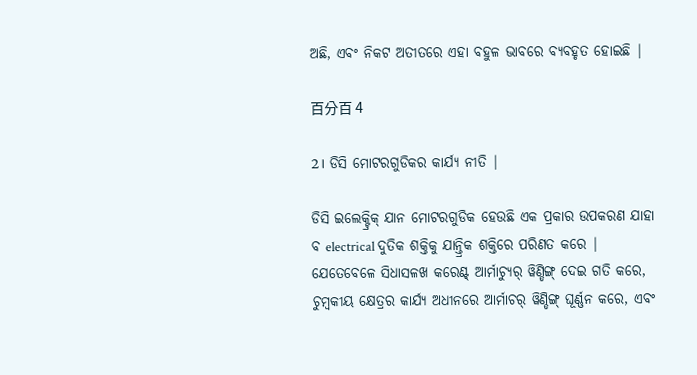ଅଛି, ଏବଂ ନିକଟ ଅତୀତରେ ଏହା ବହୁଳ ଭାବରେ ବ୍ୟବହୃତ ହୋଇଛି |

百分百 4

2। ଡିସି ମୋଟରଗୁଡିକର କାର୍ଯ୍ୟ ନୀତି |

ଡିସି ଇଲେକ୍ଟ୍ରିକ୍ ଯାନ ମୋଟରଗୁଡିକ ହେଉଛି ଏକ ପ୍ରକାର ଉପକରଣ ଯାହା ବ electrical ଦୁତିକ ଶକ୍ତିକୁ ଯାନ୍ତ୍ରିକ ଶକ୍ତିରେ ପରିଣତ କରେ | ଯେତେବେଳେ ସିଧାସଳଖ କରେଣ୍ଟ୍ ଆର୍ମାଚ୍ୟୁର୍ ୱିଣ୍ଡିଙ୍ଗ୍ ଦେଇ ଗତି କରେ, ଚୁମ୍ବକୀୟ କ୍ଷେତ୍ରର କାର୍ଯ୍ୟ ଅଧୀନରେ ଆର୍ମାଚର୍ ୱିଣ୍ଡିଙ୍ଗ୍ ଘୂର୍ଣ୍ଣନ କରେ, ଏବଂ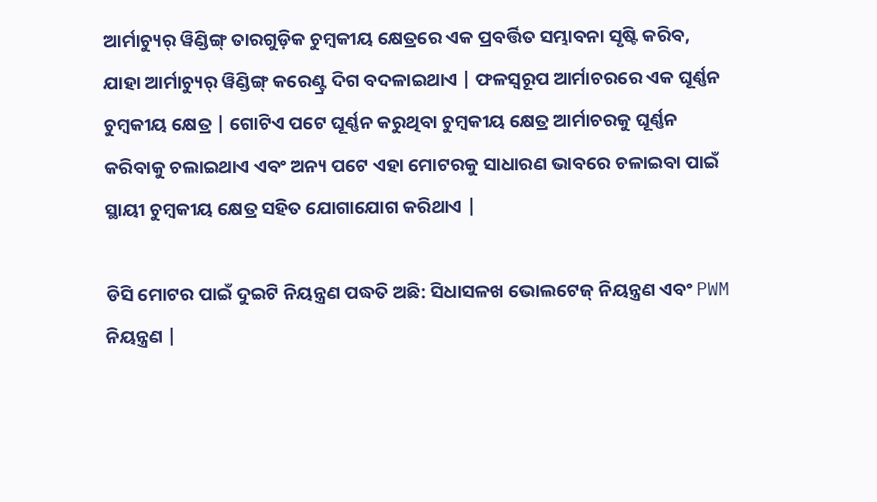ଆର୍ମାଚ୍ୟୁର୍ ୱିଣ୍ଡିଙ୍ଗ୍ ତାରଗୁଡ଼ିକ ଚୁମ୍ବକୀୟ କ୍ଷେତ୍ରରେ ଏକ ପ୍ରବର୍ତ୍ତିତ ସମ୍ଭାବନା ସୃଷ୍ଟି କରିବ, ଯାହା ଆର୍ମାଚ୍ୟୁର୍ ୱିଣ୍ଡିଙ୍ଗ୍ କରେଣ୍ଟ୍ର ଦିଗ ବଦଳାଇଥାଏ | ଫଳସ୍ୱରୂପ ଆର୍ମାଚରରେ ଏକ ଘୂର୍ଣ୍ଣନ ଚୁମ୍ବକୀୟ କ୍ଷେତ୍ର | ଗୋଟିଏ ପଟେ ଘୂର୍ଣ୍ଣନ କରୁଥିବା ଚୁମ୍ବକୀୟ କ୍ଷେତ୍ର ଆର୍ମାଚରକୁ ଘୂର୍ଣ୍ଣନ କରିବାକୁ ଚଲାଇଥାଏ ଏବଂ ଅନ୍ୟ ପଟେ ଏହା ମୋଟରକୁ ସାଧାରଣ ଭାବରେ ଚଳାଇବା ପାଇଁ ସ୍ଥାୟୀ ଚୁମ୍ବକୀୟ କ୍ଷେତ୍ର ସହିତ ଯୋଗାଯୋଗ କରିଥାଏ |

ଡିସି ମୋଟର ପାଇଁ ଦୁଇଟି ନିୟନ୍ତ୍ରଣ ପଦ୍ଧତି ଅଛି: ସିଧାସଳଖ ଭୋଲଟେଜ୍ ନିୟନ୍ତ୍ରଣ ଏବଂ PWM ନିୟନ୍ତ୍ରଣ |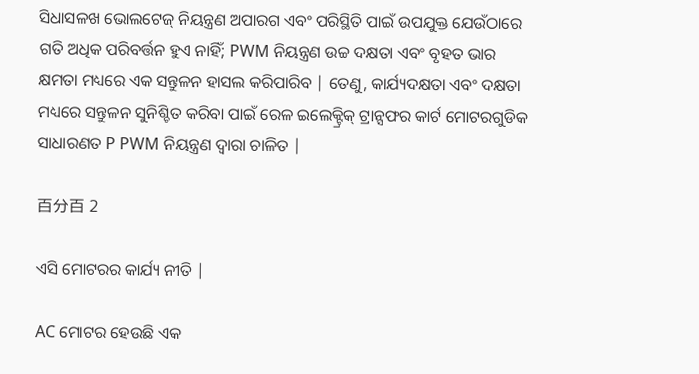ସିଧାସଳଖ ଭୋଲଟେଜ୍ ନିୟନ୍ତ୍ରଣ ଅପାରଗ ଏବଂ ପରିସ୍ଥିତି ପାଇଁ ଉପଯୁକ୍ତ ଯେଉଁଠାରେ ଗତି ଅଧିକ ପରିବର୍ତ୍ତନ ହୁଏ ନାହିଁ; PWM ନିୟନ୍ତ୍ରଣ ଉଚ୍ଚ ଦକ୍ଷତା ଏବଂ ବୃହତ ଭାର କ୍ଷମତା ମଧ୍ୟରେ ଏକ ସନ୍ତୁଳନ ହାସଲ କରିପାରିବ | ତେଣୁ, କାର୍ଯ୍ୟଦକ୍ଷତା ଏବଂ ଦକ୍ଷତା ମଧ୍ୟରେ ସନ୍ତୁଳନ ସୁନିଶ୍ଚିତ କରିବା ପାଇଁ ରେଳ ଇଲେକ୍ଟ୍ରିକ୍ ଟ୍ରାନ୍ସଫର କାର୍ଟ ମୋଟରଗୁଡିକ ସାଧାରଣତ P PWM ନିୟନ୍ତ୍ରଣ ଦ୍ୱାରା ଚାଳିତ |

百分百 2

ଏସି ମୋଟରର କାର୍ଯ୍ୟ ନୀତି |

AC ମୋଟର ହେଉଛି ଏକ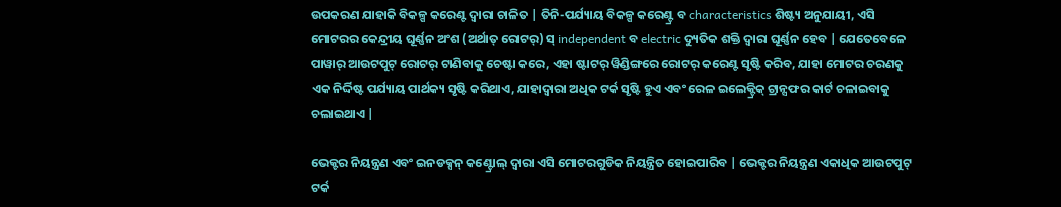ଉପକରଣ ଯାହାକି ବିକଳ୍ପ କରେଣ୍ଟ ଦ୍ୱାରା ଚାଳିତ | ତିନି-ପର୍ଯ୍ୟାୟ ବିକଳ୍ପ କରେଣ୍ଟ୍ର ବ characteristics ଶିଷ୍ଟ୍ୟ ଅନୁଯାୟୀ, ଏସି ମୋଟରର କେନ୍ଦ୍ରୀୟ ଘୂର୍ଣ୍ଣନ ଅଂଶ (ଅର୍ଥାତ୍ ରୋଟର୍) ସ୍ independent ବ electric ଦ୍ୟୁତିକ ଶକ୍ତି ଦ୍ୱାରା ଘୂର୍ଣ୍ଣନ ହେବ | ଯେତେବେଳେ ପାୱାର୍ ଆଉଟପୁଟ୍ ରୋଟର୍ ଟାଣିବାକୁ ଚେଷ୍ଟା କରେ, ଏହା ଷ୍ଟାଟର୍ ୱିଣ୍ଡିଙ୍ଗରେ ରୋଟର୍ କରେଣ୍ଟ ସୃଷ୍ଟି କରିବ, ଯାହା ମୋଟର ଚରଣକୁ ଏକ ନିର୍ଦ୍ଦିଷ୍ଟ ପର୍ଯ୍ୟାୟ ପାର୍ଥକ୍ୟ ସୃଷ୍ଟି କରିଥାଏ, ଯାହାଦ୍ୱାରା ଅଧିକ ଟର୍କ ସୃଷ୍ଟି ହୁଏ ଏବଂ ରେଳ ଇଲେକ୍ଟ୍ରିକ୍ ଟ୍ରାନ୍ସଫର କାର୍ଟ ଚଳାଇବାକୁ ଚଲାଇଥାଏ |

ଭେକ୍ଟର ନିୟନ୍ତ୍ରଣ ଏବଂ ଇନଡକ୍ସନ୍ କଣ୍ଟ୍ରୋଲ୍ ଦ୍ୱାରା ଏସି ମୋଟରଗୁଡିକ ନିୟନ୍ତ୍ରିତ ହୋଇପାରିବ | ଭେକ୍ଟର ନିୟନ୍ତ୍ରଣ ଏକାଧିକ ଆଉଟପୁଟ୍ ଟର୍କ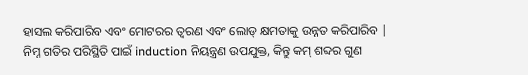ହାସଲ କରିପାରିବ ଏବଂ ମୋଟରର ତ୍ୱରଣ ଏବଂ ଲୋଡ୍ କ୍ଷମତାକୁ ଉନ୍ନତ କରିପାରିବ | ନିମ୍ନ ଗତିର ପରିସ୍ଥିତି ପାଇଁ induction ନିୟନ୍ତ୍ରଣ ଉପଯୁକ୍ତ, କିନ୍ତୁ କମ୍ ଶବ୍ଦର ଗୁଣ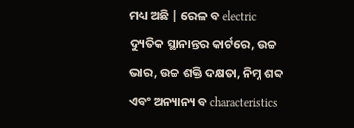ମଧ୍ୟ ଅଛି | ରେଳ ବ electric ଦ୍ୟୁତିକ ସ୍ଥାନାନ୍ତର କାର୍ଟରେ, ଉଚ୍ଚ ଭାର, ଉଚ୍ଚ ଶକ୍ତି ଦକ୍ଷତା, ନିମ୍ନ ଶବ୍ଦ ଏବଂ ଅନ୍ୟାନ୍ୟ ବ characteristics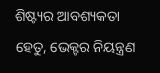ଶିଷ୍ଟ୍ୟର ଆବଶ୍ୟକତା ହେତୁ, ଭେକ୍ଟର ନିୟନ୍ତ୍ରଣ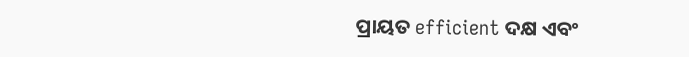ପ୍ରାୟତ efficient ଦକ୍ଷ ଏବଂ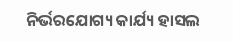ନିର୍ଭରଯୋଗ୍ୟ କାର୍ଯ୍ୟ ହାସଲ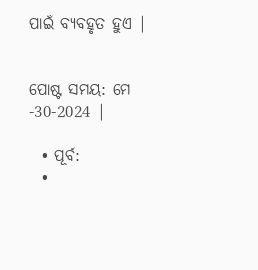ପାଇଁ ବ୍ୟବହୃତ ହୁଏ |


ପୋଷ୍ଟ ସମୟ: ମେ -30-2024 |

  • ପୂର୍ବ:
  •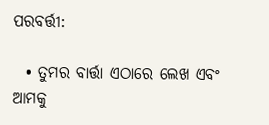ପରବର୍ତ୍ତୀ:

  • ତୁମର ବାର୍ତ୍ତା ଏଠାରେ ଲେଖ ଏବଂ ଆମକୁ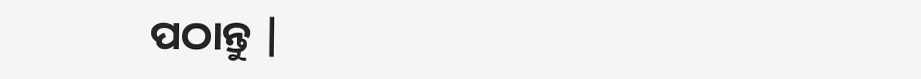ପଠାନ୍ତୁ |